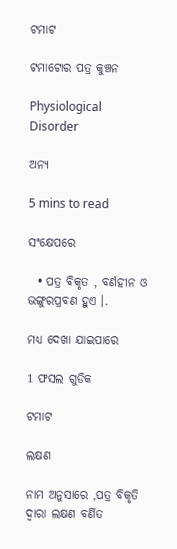ଟମାଟ

ଟମାଟୋର ପତ୍ର କୁଞ୍ଚନ

Physiological Disorder

ଅନ୍ୟ

5 mins to read

ସଂକ୍ଷେପରେ

  • ପତ୍ର ବିକୃତ , ବର୍ଣହୀନ ଓ ଭଙ୍ଗୁରପ୍ରବଣ ହୁଏ ।.

ମଧ୍ୟ ଦେଖା ଯାଇପାରେ

1 ଫସଲ ଗୁଡିକ

ଟମାଟ

ଲକ୍ଷଣ

ନାମ ଅନୁସାରେ ,ପତ୍ର ବିକୃତି ଦ୍ଵାରା ଲକ୍ଷଣ ବର୍ଣିତ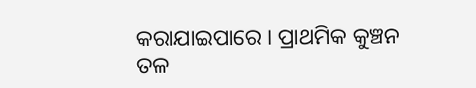କରାଯାଇପାରେ । ପ୍ରାଥମିକ କୁଞ୍ଚନ ତଳ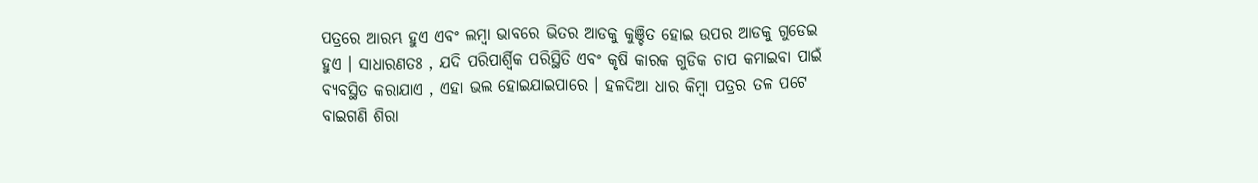ପତ୍ରରେ ଆରମ୍ଭ ହୁଏ ଏବଂ ଲମ୍ବା ଭାବରେ ଭିତର ଆଡକୁ କୁଞ୍ଚିତ ହୋଇ ଉପର ଆଡକୁ ଗୁଡେଇ ହୁଏ । ସାଧାରଣତଃ , ଯଦି ପରିପାର୍ଶ୍ଵିକ ପରିସ୍ଥିତି ଏବଂ କୃଷି କାରକ ଗୁଡିକ ଚାପ କମାଇବା ପାଇଁ ବ୍ୟବସ୍ଥିତ କରାଯାଏ , ଏହା ଭଲ ହୋଇଯାଇପାରେ । ହଳଦିଆ ଧାର କିମ୍ବା ପତ୍ରର ତଳ ପଟେ ବାଇଗଣି ଶିରା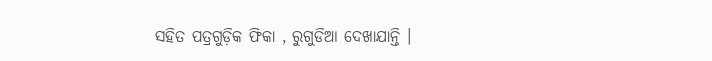ସହିତ ପତ୍ରଗୁଡ଼ିକ ଫିକା , ରୁଗୁଡିଆ ଦେଖାଯାନ୍ତି ।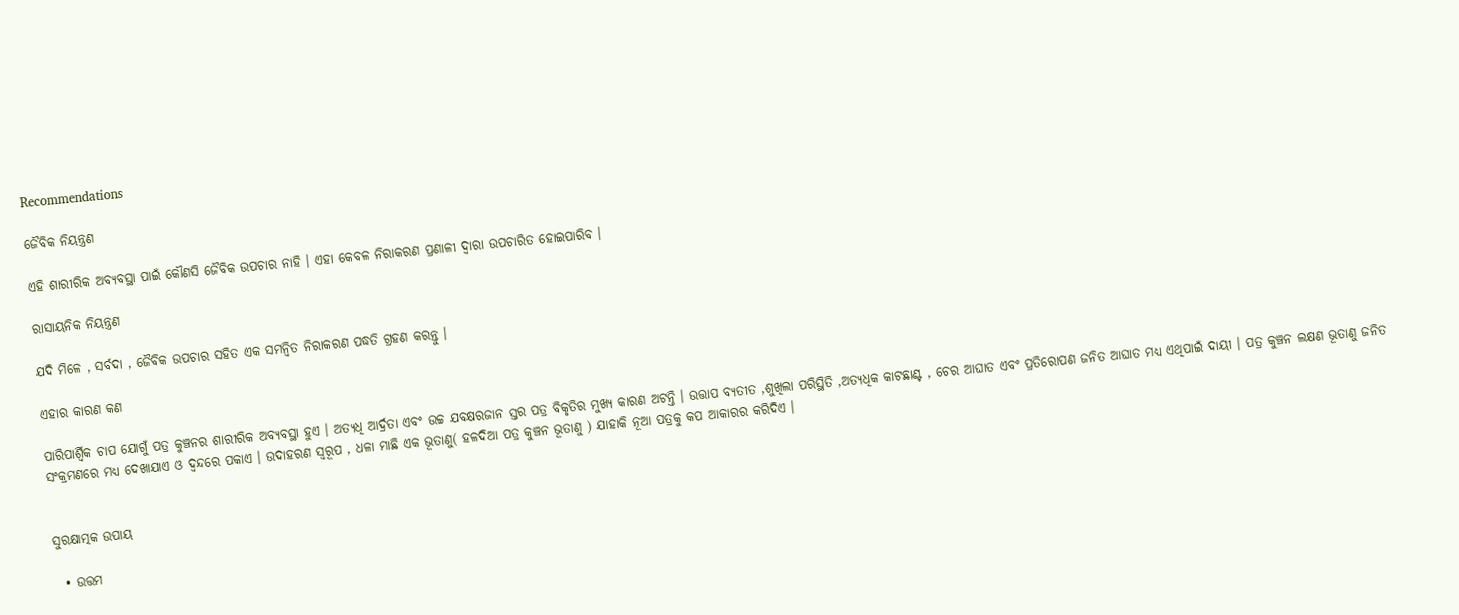Recommendations

ଜୈବିକ ନିୟନ୍ତ୍ରଣ

ଏହି ଶାରୀରିକ ଅବ୍ୟବସ୍ଥା ପାଇଁ କୌଣସି ଜୈବିକ ଉପଚାର ନାହି । ଏହା କେବଳ ନିରାକରଣ ପ୍ରଣାଳୀ ଦ୍ଵାରା ଉପଚାରିତ ହୋଇପାରିବ ।

ରାସାୟନିକ ନିୟନ୍ତ୍ରଣ

ଯଦି ମିଳେ , ସର୍ବଦା , ଜୈବିକ ଉପଚାର ସହିତ ଏକ ସମନ୍ଵିତ ନିରାକରଣ ପଦ୍ଧତି ଗ୍ରହଣ କରନ୍ତୁ ।

ଏହାର କାରଣ କଣ

ପାରିପାର୍ଶ୍ଵିକ ଚାପ ଯୋଗୁଁ ପତ୍ର କୁଞ୍ଚନର ଶାରୀରିକ ଅବ୍ୟବସ୍ଥା ହୁଏ । ଅତ୍ୟଧି ଆର୍ଦ୍ରତା ଏବଂ ଉଚ୍ଚ ଯବକ୍ଷରଜାନ ସ୍ତର ପତ୍ର ବିକୃତିର ମୁଖ୍ୟ କାରଣ ଅଟନ୍ତି । ଉତ୍ତାପ ବ୍ୟତୀତ ,ଶୁଖିଲା ପରିସ୍ଥିତି ,ଅତ୍ୟଧିକ କାଟଛାଣ୍ଟ , ଚେର ଆଘାତ ଏବଂ ପ୍ରତିରୋପଣ ଜନିତ ଆଘାତ ମଧ୍ୟ ଏଥିପାଇଁ ଦାୟୀ । ପତ୍ର କୁଞ୍ଚନ ଲକ୍ଷଣ ଭୂତାଣୁ ଜନିତ ସଂକ୍ରମଣରେ ମଧ୍ୟ ଦେଖାଯାଏ ଓ ଦ୍ଵନ୍ଦରେ ପକାଏ । ଉଦାହରଣ ସ୍ୱରୂପ , ଧଳା ମାଛି ଏକ ଭୂତାଣୁ( ହଳଦିଆ ପତ୍ର କୁଞ୍ଚନ ଭୂତାଣୁ ) ଯାହାକି ନୂଆ ପତ୍ରକୁ କପ ଆକାରର କରିଦିଏ ।


ସୁରକ୍ଷାତ୍ମକ ଉପାୟ

  • ଉତ୍ତମ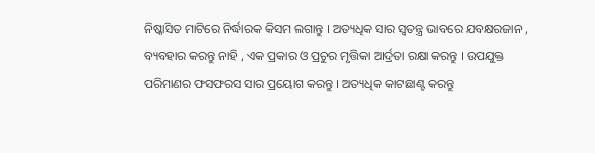ନିଷ୍କାସିତ ମାଟିରେ ନିର୍ଦ୍ଧାରକ କିସମ ଲଗାନ୍ତୁ । ଅତ୍ୟଧିକ ସାର ସ୍ଵତନ୍ତ୍ର ଭାବରେ ଯବକ୍ଷରଜାନ , ବ୍ୟବହାର କରନ୍ତୁ ନାହି , ଏକ ପ୍ରକାର ଓ ପ୍ରଚୁର ମୃତ୍ତିକା ଆର୍ଦ୍ରତା ରକ୍ଷା କରନ୍ତୁ । ଉପଯୁକ୍ତ ପରିମାଣର ଫସଫରସ ସାର ପ୍ରୟୋଗ କରନ୍ତୁ । ଅତ୍ୟଧିକ କାଟଛାଣ୍ଟ କରନ୍ତୁ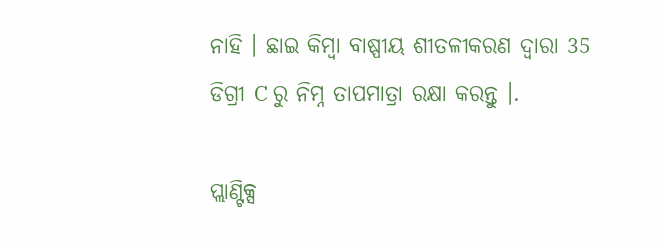ନାହି । ଛାଇ କିମ୍ବା ବାଷ୍ପୀୟ ଶୀତଳୀକରଣ ଦ୍ଵାରା 35 ଡିଗ୍ରୀ C ରୁ ନିମ୍ନ ତାପମାତ୍ରା ରକ୍ଷା କରନ୍ତୁ ।.

ପ୍ଲାଣ୍ଟିକ୍ସ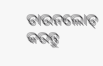ଡାଉନଲୋଡ୍ କରନ୍ତୁ